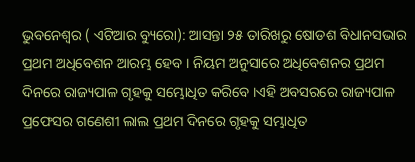ଭୁବନେଶ୍ୱର ( ଏଟିଆର ବ୍ୟୁରୋ): ଆସନ୍ତା ୨୫ ତାରିଖରୁ ଷୋଡଶ ବିଧାନସଭାର ପ୍ରଥମ ଅଧିବେଶନ ଆରମ୍ଭ ହେବ । ନିୟମ ଅନୁସାରେ ଅଧିବେଶନର ପ୍ରଥମ ଦିନରେ ରାଜ୍ୟପାଳ ଗୃହକୁ ସମ୍ଭୋଧିତ କରିବେ ।ଏହି ଅବସରରେ ରାଜ୍ୟପାଳ ପ୍ରଫେସର ଗଣେଶୀ ଲାଲ ପ୍ରଥମ ଦିନରେ ଗୃହକୁ ସମ୍ଭାଧିତ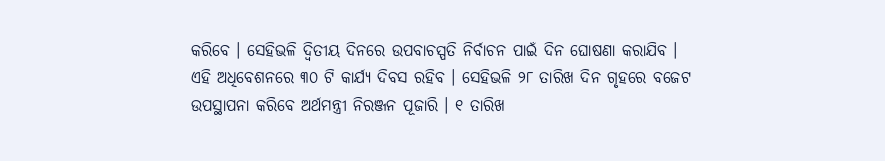କରିବେ । ସେହିଭଳି ଦ୍ୱିତୀୟ ଦିନରେ ଉପବାଚସ୍ପତି ନିର୍ବାଚନ ପାଇଁ ଦିନ ଘୋଷଣା କରାଯିବ ।
ଏହି ଅଧିବେଶନରେ ୩୦ ଟି କାର୍ଯ୍ୟ ଦିବସ ରହିବ । ସେହିଭଳି ୨୮ ତାରିଖ ଦିନ ଗୃହରେ ବଜେଟ ଉପସ୍ଥାପନା କରିବେ ଅର୍ଥମନ୍ତ୍ରୀ ନିରଞ୍ଜନ ପୂଜାରି । ୧ ତାରିଖ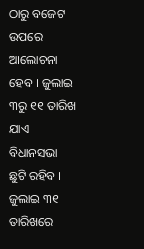ଠାରୁ ବଜେଟ ଉପରେ ଆଲୋଚନା ହେବ । ଜୁଲାଇ ୩ରୁ ୧୧ ତାରିଖ ଯାଏ ବିଧାନସଭା ଛୁଟି ରହିବ । ଜୁଲାଇ ୩୧ ତାରିଖରେ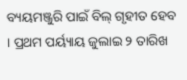ବ୍ୟୟମଞ୍ଜୁରି ପାଇଁ ବିଲ୍ ଗୃହୀତ ହେବ । ପ୍ରଥମ ପର୍ୟ୍ୟାୟ ଜୁଲାଇ ୨ ତାରିଖ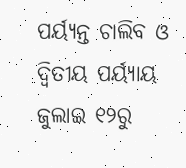ପର୍ୟ୍ୟନ୍ତ ଚାଲିବ ଓ ଦ୍ୱିତୀୟ ପର୍ୟ୍ୟାୟ ଜୁଲାଇ ୧୨ରୁ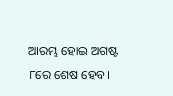ଆରମ୍ଭ ହୋଇ ଅଗଷ୍ଟ ୮ରେ ଶେଷ ହେବ।